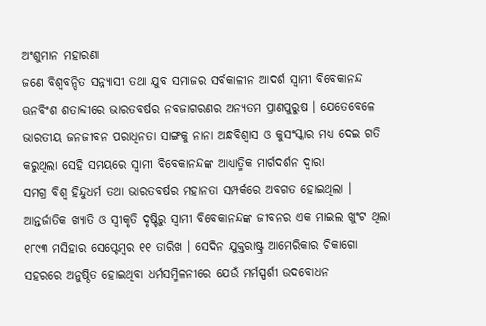ଅଂଶୁମାନ ମହାରଣା
ଜଣେ ବିଶ୍ୱବନ୍ଦିତ ସନ୍ନ୍ୟାସୀ ତଥା ଯୁବ ସମାଜର ସର୍ବକାଳୀନ ଆଦର୍ଶ ସ୍ୱାମୀ ବିବେକାନନ୍ଦ ଊନବିଂଶ ଶତାବ୍ଦୀରେ ଭାରତବର୍ଷର ନବଜାଗରଣର ଅନ୍ୟତମ ପ୍ରାଣପୁରୁଷ । ଯେତେବେଳେ ଭାରତୀୟ ଜନଜୀବନ ପରାଧିନତା ସାଙ୍ଗକୁ ନାନା ଅନ୍ଧବିଶ୍ୱାସ ଓ କୁସଂସ୍କାର ମଧ୍ୟ ଦେଇ ଗତି କରୁଥିଲା ସେହି ସମୟରେ ସ୍ୱାମୀ ବିବେକାନନ୍ଦଙ୍କ ଆଧ୍ୟାତ୍ମିକ ମାର୍ଗଦର୍ଶନ ଦ୍ୱାରା
ସମଗ୍ର ବିଶ୍ୱ ହିନ୍ଦୁଧର୍ମ ତଥା ଭାରତବର୍ଷର ମହାନତା ସମ୍ପର୍କରେ ଅବଗତ ହୋଇଥିଲା । ଆନ୍ତର୍ଜାତିକ ଖ୍ୟାତି ଓ ସ୍ୱୀକୃତି ଦୃଷ୍ଟିରୁ ସ୍ୱାମୀ ବିବେକାନନ୍ଦଙ୍କ ଜୀବନର ଏକ ମାଇଲ ଖୁଂଟ ଥିଲା ୧୮୯୩ ମସିହାର ସେପ୍ଟେମ୍ବର ୧୧ ତାରିଖ । ସେଦିନ ଯୁକ୍ତରାଷ୍ଟ୍ର ଆମେରିକାର ଚିକାଗୋ ସହରରେ ଅନୁଷ୍ଠିତ ହୋଇଥିବା ଧର୍ମସମ୍ମିଳନୀରେ ଯେଉଁ ମର୍ମସ୍ପର୍ଶୀ ଉଦବୋଧନ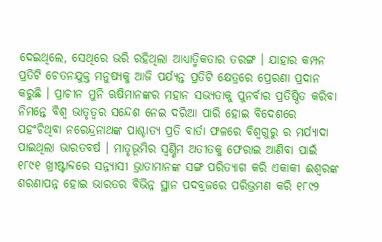ଦେଇଥିଲେ, ସେଥିରେ ଭରି ରହିଥିଲା ଆଧ୍ୟାତ୍ମିକତାର ତରଙ୍ଗ । ଯାହାର କମ୍ପନ ପ୍ରତିଟି ଚେତନଯୁକ୍ତ ମନୁଷ୍ୟକୁ ଆଜି ପର୍ଯ୍ୟନ୍ତ ପ୍ରତିଟି କ୍ଷେତ୍ରରେ ପ୍ରେରଣା ପ୍ରଦାନ କରୁଛି । ପ୍ରାଚୀନ ମୁନି ଋଷିମାନଙ୍କର ମହାନ ସଭ୍ୟତାକୁ ପୁନର୍ବାର ପ୍ରତିଷ୍ଠିତ କରିବା ନିମନ୍ତେ ବିଶ୍ୱ ଭାତୃତ୍ୱର ସନ୍ଦେଶ ନେଇ ଦରିଆ ପାରି ହୋଇ ବିଦେଶରେ ପହଂଚିଥିବା ନରେନ୍ଦ୍ରନାଥଙ୍କ ପାଶ୍ଚାତ୍ୟ ପ୍ରତି ବାର୍ତା ଫଳରେ ବିଶ୍ୱଗୁରୁ ର ମର୍ଯ୍ୟାଦା ପାଇଥିଲା ଭାରତବର୍ଷ । ମାତୃଭୂମିର ସ୍ୱର୍ଣ୍ଣିମ ଅତୀତକୁ ଫେରାଇ ଆଣିବା ପାଇଁ ୧୮୯୧ ଖ୍ରୀଷ୍ଟାବ୍ଦରେ ସନ୍ନ୍ୟାସୀ ଭ୍ରାତାମାନଙ୍କ ସଙ୍ଗ ପରିତ୍ୟାଗ କରି ଏକାକୀ ଈଶ୍ୱରଙ୍କ ଶରଣାପନ୍ନ ହୋଇ ଭାରତର ବିଭିନ୍ନ ସ୍ଥାନ ପଦବ୍ରଜରେ ପରିଭ୍ରମଣ କରି ୧୮୯୨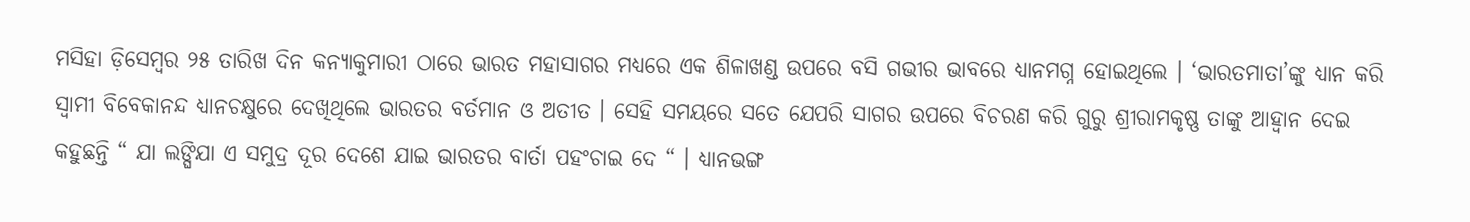ମସିହା ଡ଼ିସେମ୍ବର ୨୫ ତାରିଖ ଦିନ କନ୍ୟାକୁମାରୀ ଠାରେ ଭାରତ ମହାସାଗର ମଧ୍ୟରେ ଏକ ଶିଳାଖଣ୍ଡ ଉପରେ ବସି ଗଭୀର ଭାବରେ ଧ୍ୟାନମଗ୍ନ ହୋଇଥିଲେ । ‘ଭାରତମାତା’ଙ୍କୁ ଧ୍ୟାନ କରି ସ୍ୱାମୀ ବିବେକାନନ୍ଦ ଧ୍ୟାନଚକ୍ଷୁରେ ଦେଖିଥିଲେ ଭାରତର ବର୍ତମାନ ଓ ଅତୀତ । ସେହି ସମୟରେ ସତେ ଯେପରି ସାଗର ଉପରେ ବିଚରଣ କରି ଗୁରୁ ଶ୍ରୀରାମକୃଷ୍ଣ ତାଙ୍କୁ ଆହ୍ୱାନ ଦେଇ କହୁଛନ୍ତି “ ଯା ଲଙ୍ଘିଯା ଏ ସମୁଦ୍ର ଦୂର ଦେଶେ ଯାଇ ଭାରତର ବାର୍ତା ପହଂଚାଇ ଦେ “ । ଧ୍ୟାନଭଙ୍ଗ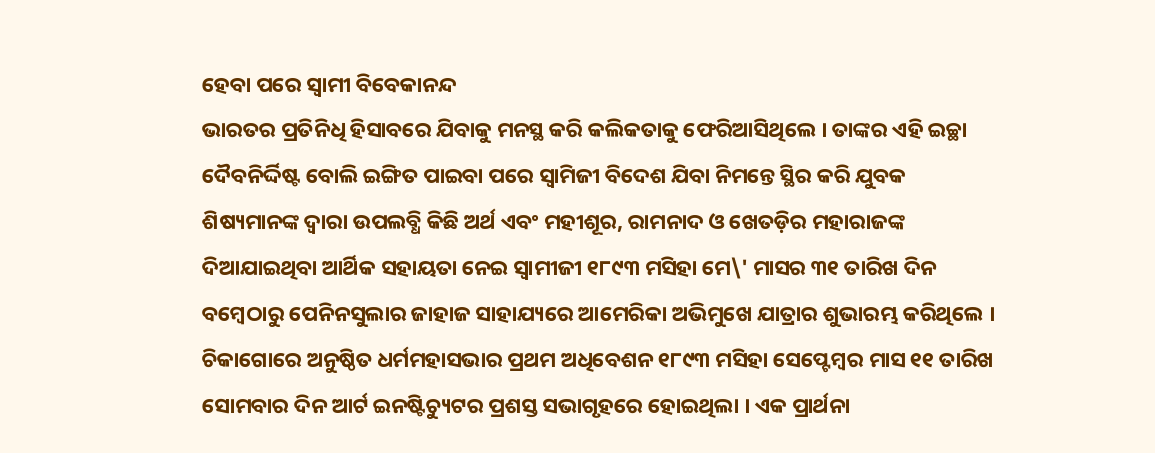ହେବା ପରେ ସ୍ୱାମୀ ବିବେକାନନ୍ଦ
ଭାରତର ପ୍ରତିନିଧି ହିସାବରେ ଯିବାକୁ ମନସ୍ଥ କରି କଲିକତାକୁ ଫେରିଆସିଥିଲେ । ତାଙ୍କର ଏହି ଇଚ୍ଛା ଦୈବନିର୍ଦ୍ଦିଷ୍ଟ ବୋଲି ଇଙ୍ଗିତ ପାଇବା ପରେ ସ୍ୱାମିଜୀ ବିଦେଶ ଯିବା ନିମନ୍ତେ ସ୍ଥିର କରି ଯୁବକ ଶିଷ୍ୟମାନଙ୍କ ଦ୍ୱାରା ଉପଲବ୍ଧି କିଛି ଅର୍ଥ ଏବଂ ମହୀଶୂର, ରାମନାଦ ଓ ଖେତଡ଼ିର ମହାରାଜଙ୍କ ଦିଆଯାଇଥିବା ଆର୍ଥିକ ସହାୟତା ନେଇ ସ୍ୱାମୀଜୀ ୧୮୯୩ ମସିହା ମେ\' ମାସର ୩୧ ତାରିଖ ଦିନ ବମ୍ବେଠାରୁ ପେନିନସୁଲାର ଜାହାଜ ସାହାଯ୍ୟରେ ଆମେରିକା ଅଭିମୁଖେ ଯାତ୍ରାର ଶୁଭାରମ୍ଭ କରିଥିଲେ ।
ଚିକାଗୋରେ ଅନୁଷ୍ଠିତ ଧର୍ମମହାସଭାର ପ୍ରଥମ ଅଧିବେଶନ ୧୮୯୩ ମସିହା ସେପ୍ଟେମ୍ବର ମାସ ୧୧ ତାରିଖ ସୋମବାର ଦିନ ଆର୍ଟ ଇନଷ୍ଟିଚ୍ୟୁଟର ପ୍ରଶସ୍ତ ସଭାଗୃହରେ ହୋଇଥିଲା । ଏକ ପ୍ରାର୍ଥନା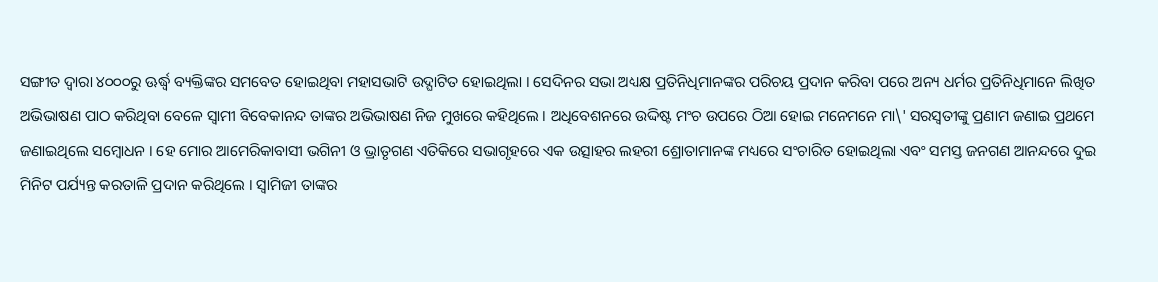ସଙ୍ଗୀତ ଦ୍ୱାରା ୪୦୦୦ରୁ ଊର୍ଦ୍ଧ୍ୱ ବ୍ୟକ୍ତିଙ୍କର ସମବେତ ହୋଇଥିବା ମହାସଭାଟି ଉଦ୍ଘାଟିତ ହୋଇଥିଲା । ସେଦିନର ସଭା ଅଧ୍ୟକ୍ଷ ପ୍ରତିନିଧିମାନଙ୍କର ପରିଚୟ ପ୍ରଦାନ କରିବା ପରେ ଅନ୍ୟ ଧର୍ମର ପ୍ରତିନିଧିମାନେ ଲିଖିତ ଅଭିଭାଷଣ ପାଠ କରିଥିବା ବେଳେ ସ୍ୱାମୀ ବିବେକାନନ୍ଦ ତାଙ୍କର ଅଭିଭାଷଣ ନିଜ ମୁଖରେ କହିଥିଲେ । ଅଧିବେଶନରେ ଉଦ୍ଦିଷ୍ଟ ମଂଚ ଉପରେ ଠିଆ ହୋଇ ମନେମନେ ମା\' ସରସ୍ୱତୀଙ୍କୁ ପ୍ରଣାମ ଜଣାଇ ପ୍ରଥମେ ଜଣାଇଥିଲେ ସମ୍ବୋଧନ । ହେ ମୋର ଆମେରିକାବାସୀ ଭଗିନୀ ଓ ଭ୍ରାତୃଗଣ ଏତିକିରେ ସଭାଗୃହରେ ଏକ ଉତ୍ସାହର ଲହରୀ ଶ୍ରୋତାମାନଙ୍କ ମଧ୍ୟରେ ସଂଚାରିତ ହୋଇଥିଲା ଏବଂ ସମସ୍ତ ଜନଗଣ ଆନନ୍ଦରେ ଦୁଇ ମିନିଟ ପର୍ଯ୍ୟନ୍ତ କରତାଳି ପ୍ରଦାନ କରିଥିଲେ । ସ୍ୱାମିଜୀ ତାଙ୍କର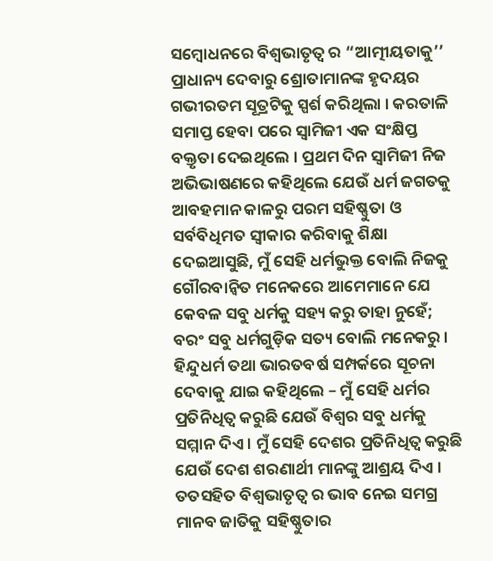ସମ୍ବୋଧନରେ ବିଶ୍ୱଭାତୃତ୍ୱ ର “ଆତ୍ମୀୟତାକୁ’’ ପ୍ରାଧାନ୍ୟ ଦେବାରୁ ଶ୍ରୋତାମାନଙ୍କ ହୃଦୟର ଗଭୀରତମ ସୂତ୍ରଟିକୁ ସ୍ପର୍ଶ କରିଥିଲା । କରତାଳି ସମାପ୍ତ ହେବା ପରେ ସ୍ୱାମିଜୀ ଏକ ସଂକ୍ଷିପ୍ତ ବକ୍ତୃତା ଦେଇଥିଲେ । ପ୍ରଥମ ଦିନ ସ୍ୱାମିଜୀ ନିଜ ଅଭିଭାଷଣରେ କହିଥିଲେ ଯେଉଁ ଧର୍ମ ଜଗତକୁ ଆବହମାନ କାଳରୁ ପରମ ସହିଷ୍ଣୁତା ଓ ସର୍ବବିଧିମତ ସ୍ୱୀକାର କରିବାକୁ ଶିକ୍ଷା ଦେଇଆସୁଛି, ମୁଁ ସେହି ଧର୍ମଭୁକ୍ତ ବୋଲି ନିଜକୁ ଗୌରବାନ୍ୱିତ ମନେକରେ ଆମେମାନେ ଯେ କେବଳ ସବୁ ଧର୍ମକୁ ସହ୍ୟ କରୁ ତାହା ନୁହେଁ; ବରଂ ସବୁ ଧର୍ମଗୁଡ଼ିକ ସତ୍ୟ ବୋଲି ମନେକରୁ । ହିନ୍ଦୁଧର୍ମ ତଥା ଭାରତବର୍ଷ ସମ୍ପର୍କରେ ସୂଚନା ଦେବାକୁ ଯାଇ କହିଥିଲେ – ମୁଁ ସେହି ଧର୍ମର ପ୍ରତିନିଧିତ୍ୱ କରୁଛି ଯେଉଁ ବିଶ୍ୱର ସବୁ ଧର୍ମକୁ ସମ୍ମାନ ଦିଏ । ମୁଁ ସେହି ଦେଶର ପ୍ରତିନିଧିତ୍ୱ କରୁଛି ଯେଉଁ ଦେଶ ଶରଣାର୍ଥୀ ମାନଙ୍କୁ ଆଶ୍ରୟ ଦିଏ । ତତସହିତ ବିଶ୍ୱଭାତୃତ୍ୱ ର ଭାବ ନେଇ ସମଗ୍ର ମାନବ ଜାତିକୁ ସହିଷ୍ଣୁତାର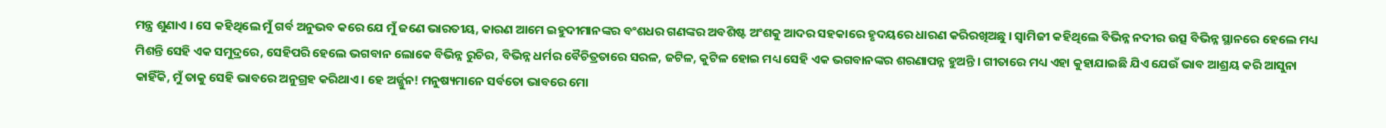ମନ୍ତ୍ର ଶୁଣାଏ । ସେ କହିଥିଲେ ମୁଁ ଗର୍ବ ଅନୁଭବ କରେ ଯେ ମୁଁ ଜଣେ ଭାରତୀୟ, କାରଣ ଆମେ ଇହୁଦୀମାନଙ୍କର ବଂଶଧର ଗଣଙ୍କର ଅବଶିଷ୍ଟ ଅଂଶକୁ ଆଦର ସହକାରେ ହୃଦୟରେ ଧାରଣ କରିରଖିଅଛୁ । ସ୍ୱାମିଜୀ କହିଥିଲେ ବିଭିନ୍ନ ନଦୀର ଉତ୍ସ ବିଭିନ୍ନ ସ୍ଥାନରେ ହେଲେ ମଧ୍ୟ ମିଶନ୍ତି ସେହି ଏକ ସମୁଦ୍ରରେ, ସେହିପରି ହେଲେ ଭଗବାନ ଲୋକେ ବିଭିନ୍ନ ରୁଚିର, ବିଭିନ୍ନ ଧର୍ମର ବୈଚିତ୍ରତାରେ ସରଳ, ଜଟିଳ, କୁଟିଳ ହୋଇ ମଧ୍ୟ ସେହି ଏକ ଭଗବାନଙ୍କର ଶରଣାପନ୍ନ ହୁଅନ୍ତି । ଗୀତାରେ ମଧ୍ୟ ଏହା କୁହାଯାଇଛି ଯିଏ ଯେଉଁ ଭାବ ଆଶ୍ରୟ କରି ଆସୁନା କାହିଁକି, ମୁଁ ତାକୁ ସେହି ଭାବରେ ଅନୁଗ୍ରହ କରିଥାଏ । ହେ ଅର୍ଜ୍ଜୁନ! ମନୁଷ୍ୟମାନେ ସର୍ବତୋ ଭାବରେ ମୋ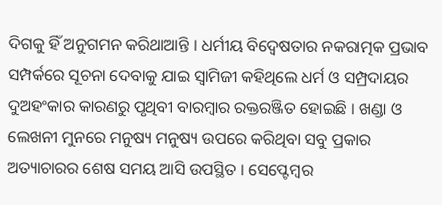ଦିଗକୁ ହିଁ ଅନୁଗମନ କରିଥାଆନ୍ତି । ଧର୍ମୀୟ ବିଦ୍ୱେଷତାର ନକରାତ୍ମକ ପ୍ରଭାବ ସମ୍ପର୍କରେ ସୂଚନା ଦେବାକୁ ଯାଇ ସ୍ୱାମିଜୀ କହିଥିଲେ ଧର୍ମ ଓ ସମ୍ପ୍ରଦାୟର ଦୁଅହଂକାର କାରଣରୁ ପୃଥିବୀ ବାରମ୍ବାର ରକ୍ତରଞ୍ଜିତ ହୋଇଛି । ଖଣ୍ଡା ଓ ଲେଖନୀ ମୁନରେ ମନୁଷ୍ୟ ମନୁଷ୍ୟ ଉପରେ କରିଥିବା ସବୁ ପ୍ରକାର ଅତ୍ୟାଚାରର ଶେଷ ସମୟ ଆସି ଉପସ୍ଥିତ । ସେପ୍ଟେମ୍ବର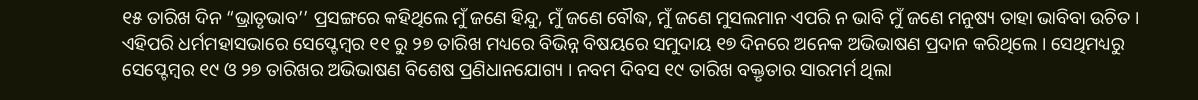୧୫ ତାରିଖ ଦିନ “ଭ୍ରାତୃଭାବ’’ ପ୍ରସଙ୍ଗରେ କହିଥିଲେ ମୁଁ ଜଣେ ହିନ୍ଦୁ, ମୁଁ ଜଣେ ବୌଦ୍ଧ, ମୁଁ ଜଣେ ମୁସଲମାନ ଏପରି ନ ଭାବି ମୁଁ ଜଣେ ମନୁଷ୍ୟ ତାହା ଭାବିବା ଉଚିତ । ଏହିପରି ଧର୍ମମହାସଭାରେ ସେପ୍ଟେମ୍ବର ୧୧ ରୁ ୨୭ ତାରିଖ ମଧ୍ୟରେ ବିଭିନ୍ନ ବିଷୟରେ ସମୁଦାୟ ୧୭ ଦିନରେ ଅନେକ ଅଭିଭାଷଣ ପ୍ରଦାନ କରିଥିଲେ । ସେଥିମଧ୍ୟରୁ ସେପ୍ଟେମ୍ବର ୧୯ ଓ ୨୭ ତାରିଖର ଅଭିଭାଷଣ ବିଶେଷ ପ୍ରଣିଧାନଯୋଗ୍ୟ । ନବମ ଦିବସ ୧୯ ତାରିଖ ବକ୍ତୃତାର ସାରମର୍ମ ଥିଲା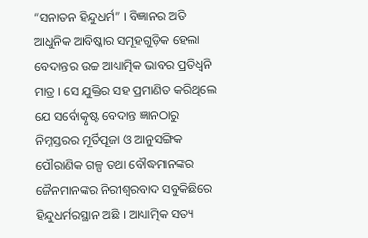“ସନାତନ ହିନ୍ଦୁଧର୍ମ” । ବିଜ୍ଞାନର ଅତି ଆଧୁନିକ ଆବିଷ୍କାର ସମୂହଗୁଡ଼ିକ ହେଲା ବେଦାନ୍ତର ଉଚ୍ଚ ଆଧ୍ୟାତ୍ମିକ ଭାବର ପ୍ରତିଧ୍ୱନି ମାତ୍ର । ସେ ଯୁକ୍ତିର ସହ ପ୍ରମାଣିତ କରିଥିଲେ ଯେ ସର୍ବୋତ୍କୃଷ୍ଟ ବେଦାନ୍ତ ଜ୍ଞାନଠାରୁ ନିମ୍ନସ୍ତରର ମୂର୍ତିପୂଜା ଓ ଆନୁସଙ୍ଗିକ ପୌରାଣିକ ଗଳ୍ପ ତଥା ବୌଦ୍ଧମାନଙ୍କର ଜୈନମାନଙ୍କର ନିରୀଶ୍ୱରବାଦ ସବୁକିଛିରେ ହିନ୍ଦୁଧର୍ମରସ୍ଥାନ ଅଛି । ଆଧ୍ୟାତ୍ମିକ ସତ୍ୟ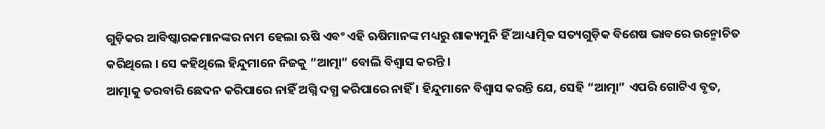ଗୁଡ଼ିକର ଆବିଷ୍କାରକମାନଙ୍କର ନାମ ହେଲା ଋଷି ଏବଂ ଏହି ଋଷିମାନଙ୍କ ମଧ୍ୟରୁ ଶାକ୍ୟମୁନି ହିଁ ଆଧ୍ୟାତ୍ମିକ ସତ୍ୟଗୁଡ଼ିକ ବିଶେଷ ଭାବରେ ଉନ୍ମୋଚିତ କରିଥିଲେ । ସେ କହିଥିଲେ ହିନ୍ଦୁମାନେ ନିଜକୁ “ଆତ୍ମା” ବୋଲି ବିଶ୍ୱାସ କରନ୍ତି ।
ଆତ୍ମାକୁ ତରବାରି ଛେଦନ କରିପାରେ ନାହିଁ ଅଗ୍ନି ଦଗ୍ଧ କରିପାରେ ନାହିଁ । ହିନ୍ଦୁମାନେ ବିଶ୍ୱାସ କରନ୍ତି ଯେ, ସେହି “ଆତ୍ମା” ଏପରି ଗୋଟିଏ ବୃତ,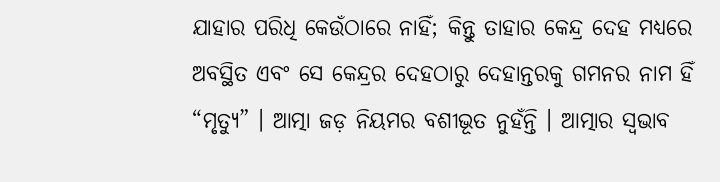ଯାହାର ପରିଧି କେଉଁଠାରେ ନାହିଁ; କିନ୍ତୁ ତାହାର କେନ୍ଦ୍ର ଦେହ ମଧ୍ୟରେ ଅବସ୍ଥିତ ଏବଂ ସେ କେନ୍ଦ୍ରର ଦେହଠାରୁ ଦେହାନ୍ତରକୁ ଗମନର ନାମ ହିଁ “ମୃତ୍ୟୁ” । ଆତ୍ମା ଜଡ଼ ନିୟମର ବଶୀଭୂତ ନୁହଁନ୍ତି । ଆତ୍ମାର ସ୍ୱଭାବ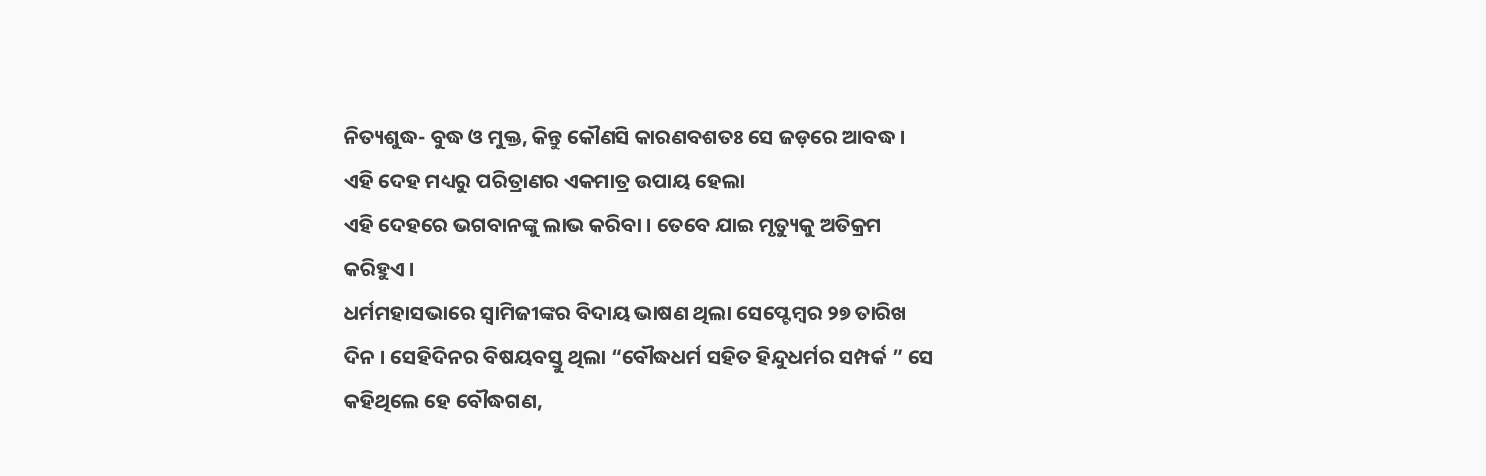ନିତ୍ୟଶୁଦ୍ଧ- ବୁଦ୍ଧ ଓ ମୁକ୍ତ, କିନ୍ତୁ କୌଣସି କାରଣବଶତଃ ସେ ଜଡ଼ରେ ଆବଦ୍ଧ । ଏହି ଦେହ ମଧ୍ୟରୁ ପରିତ୍ରାଣର ଏକମାତ୍ର ଉପାୟ ହେଲା
ଏହି ଦେହରେ ଭଗବାନଙ୍କୁ ଲାଭ କରିବା । ତେବେ ଯାଇ ମୃତ୍ୟୁକୁ ଅତିକ୍ରମ କରିହୁଏ ।
ଧର୍ମମହାସଭାରେ ସ୍ୱାମିଜୀଙ୍କର ବିଦାୟ ଭାଷଣ ଥିଲା ସେପ୍ଟେମ୍ବର ୨୭ ତାରିଖ ଦିନ । ସେହିଦିନର ବିଷୟବସ୍ତୁ ଥିଲା “ବୌଦ୍ଧଧର୍ମ ସହିତ ହିନ୍ଦୁଧର୍ମର ସମ୍ପର୍କ ” ସେ କହିଥିଲେ ହେ ବୌଦ୍ଧଗଣ,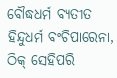ବୌଦ୍ଧଧର୍ମ ବ୍ୟତୀତ ହିନ୍ଦୁଧର୍ମ ବଂଚିପାରେନା, ଠିକ୍ ସେହିପରି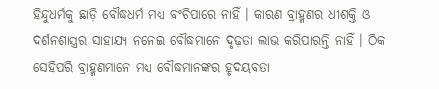ହିନ୍ଦୁଧର୍ମକୁ ଛାଡ଼ି ବୌଦ୍ଧଧର୍ମ ମଧ୍ୟ ବଂଚିପାରେ ନାହିଁ । କାରଣ ବ୍ରାହ୍ମଣର ଧୀଶକ୍ତି ଓ ଦର୍ଶନଶାସ୍ତ୍ରର ସାହାଯ୍ୟ ନନେଇ ବୌଦ୍ଧମାନେ ଦୃଢ଼ତା ଲାଭ କରିପାରନ୍ତି ନାହିଁ । ଠିକ ସେହିପରି ବ୍ରାହ୍ମଣମାନେ ମଧ୍ୟ ବୌଦ୍ଧମାନଙ୍କର ହୃଦୟବତା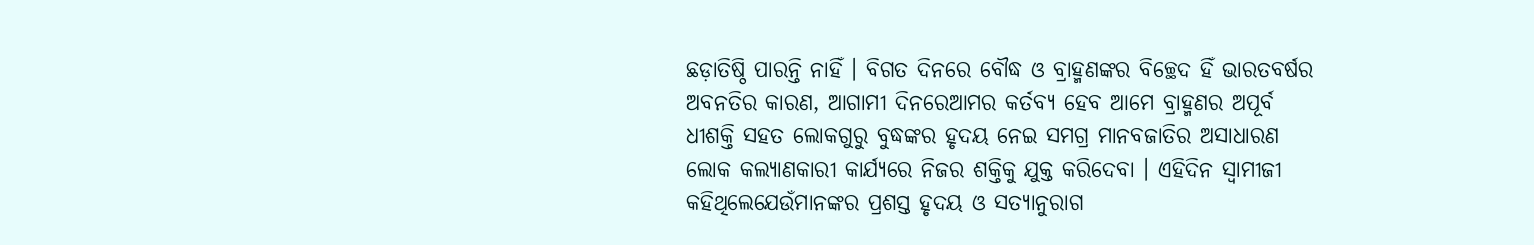ଛଡ଼ାତିଷ୍ଠି ପାରନ୍ତି ନାହିଁ । ବିଗତ ଦିନରେ ବୌଦ୍ଧ ଓ ବ୍ରାହ୍ମଣଙ୍କର ବିଚ୍ଛେଦ ହିଁ ଭାରତବର୍ଷର ଅବନତିର କାରଣ, ଆଗାମୀ ଦିନରେଆମର କର୍ତବ୍ୟ ହେବ ଆମେ ବ୍ରାହ୍ମଣର ଅପୂର୍ବ ଧୀଶକ୍ତି ସହତ ଲୋକଗୁରୁ ବୁଦ୍ଧଙ୍କର ହୃଦୟ ନେଇ ସମଗ୍ର ମାନବଜାତିର ଅସାଧାରଣ ଲୋକ କଲ୍ୟାଣକାରୀ କାର୍ଯ୍ୟରେ ନିଜର ଶକ୍ତିକୁ ଯୁକ୍ତ କରିଦେବା । ଏହିଦିନ ସ୍ୱାମୀଜୀ କହିଥିଲେଯେଉଁମାନଙ୍କର ପ୍ରଶସ୍ତ ହୃଦୟ ଓ ସତ୍ୟାନୁରାଗ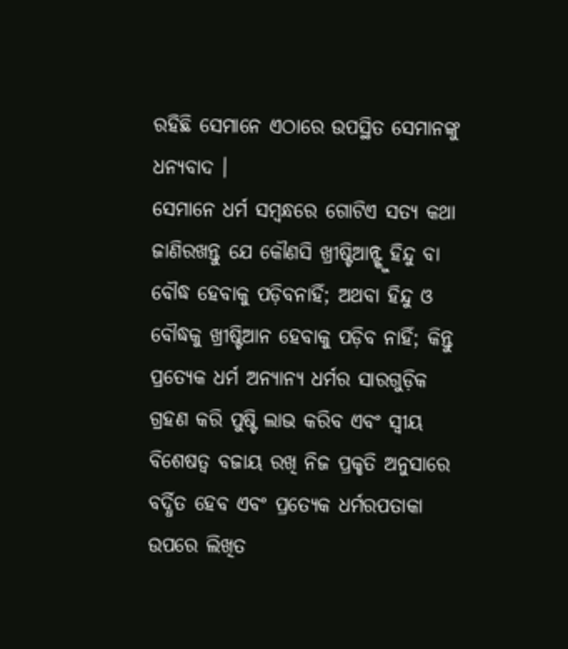ରହିଛି ସେମାନେ ଏଠାରେ ଉପସ୍ଥିତ ସେମାନଙ୍କୁ ଧନ୍ୟବାଦ ।
ସେମାନେ ଧର୍ମ ସମ୍ବନ୍ଧରେ ଗୋଟିଏ ସତ୍ୟ କଥା ଜାଣିରଖନ୍ତୁ ଯେ କୌଣସି ଖ୍ରୀଷ୍ଟିଆନ୍ଙ୍କୁ ହିନ୍ଦୁ ବା ବୌଦ୍ଧ ହେବାକୁ ପଡ଼ିବନାହିଁ; ଅଥବା ହିନ୍ଦୁ ଓ ବୌଦ୍ଧକୁ ଖ୍ରୀଷ୍ଟିଆନ ହେବାକୁ ପଡ଼ିବ ନାହିଁ; କିନ୍ତୁ ପ୍ରତ୍ୟେକ ଧର୍ମ ଅନ୍ୟାନ୍ୟ ଧର୍ମର ସାରଗୁଡ଼ିକ ଗ୍ରହଣ କରି ପୁଷ୍ଟି ଲାଭ କରିବ ଏବଂ ସ୍ୱୀୟ ବିଶେଷତ୍ୱ ବଜାୟ ରଖି ନିଜ ପ୍ରକୃତି ଅନୁସାରେ ବର୍ଦ୍ଧିତ ହେବ ଏବଂ ପ୍ରତ୍ୟେକ ଧର୍ମରପତାକା ଉପରେ ଲିଖିତ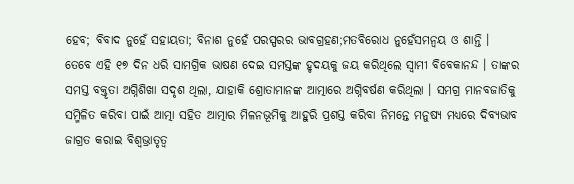ହେବ; ବିବାଦ ନୁହେଁ ସହାୟତା; ବିନାଶ ନୁହେଁ ପରସ୍ପରର ଭାବଗ୍ରହଣ;ମତବିରୋଧ ନୁହେଁସମନ୍ୱୟ ଓ ଶାନ୍ତି ।
ତେବେ ଏହି ୧୭ ଦିନ ଧରି ସାମଗ୍ରିକ ଭାଷଣ ଦେଇ ସମସ୍ତଙ୍କ ହୃଦୟକୁ ଜୟ କରିଥିଲେ ସ୍ୱାମୀ ବିବେକାନନ୍ଦ । ତାଙ୍କର ସମସ୍ତ ବକ୍ତୃତା ଅଗ୍ନିଶିଖା ସଦୃଶ ଥିଲା, ଯାହାକି ଶ୍ରୋତାମାନଙ୍କ ଆତ୍ମାରେ ଅଗ୍ନିବର୍ଷଣ କରିଥିଲା । ସମଗ୍ର ମାନବଜାତିକୁ ସମ୍ମିଳିତ କରିବା ପାଇଁ ଆତ୍ମା ସହିତ ଆତ୍ମାର ମିଳନଭୂମିକୁ ଆହୁରି ପ୍ରଶସ୍ତ କରିବା ନିମନ୍ତେ ମନୁଷ୍ୟ ମଧ୍ୟରେ ଦିବ୍ୟଭାବ ଜାଗ୍ରତ କରାଇ ବିଶ୍ୱଭ୍ରାତୃତ୍ୱ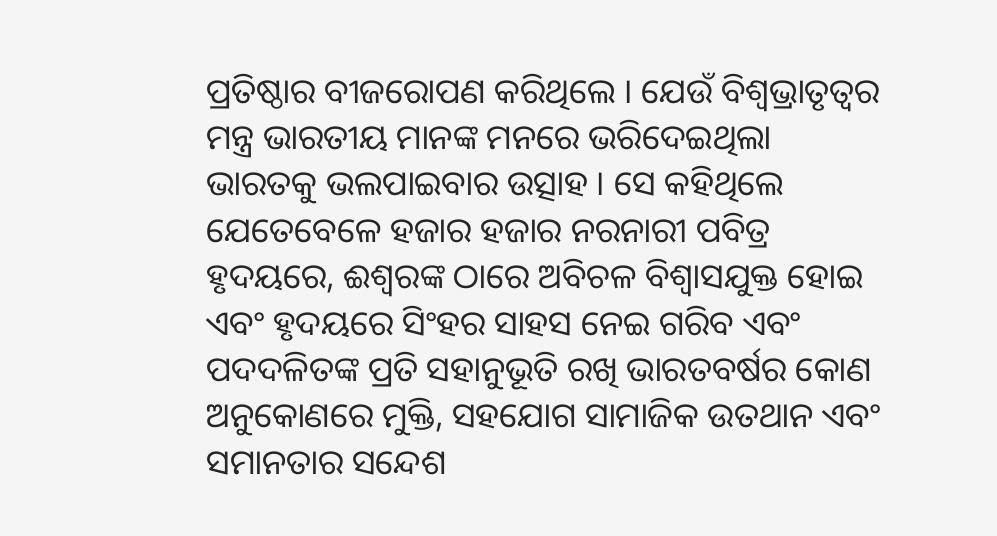ପ୍ରତିଷ୍ଠାର ବୀଜରୋପଣ କରିଥିଲେ । ଯେଉଁ ବିଶ୍ୱଭ୍ରାତୃତ୍ୱର ମନ୍ତ୍ର ଭାରତୀୟ ମାନଙ୍କ ମନରେ ଭରିଦେଇଥିଲା ଭାରତକୁ ଭଲପାଇବାର ଉତ୍ସାହ । ସେ କହିଥିଲେ ଯେତେବେଳେ ହଜାର ହଜାର ନରନାରୀ ପବିତ୍ର ହୃଦୟରେ, ଈଶ୍ୱରଙ୍କ ଠାରେ ଅବିଚଳ ବିଶ୍ୱାସଯୁକ୍ତ ହୋଇ ଏବଂ ହୃଦୟରେ ସିଂହର ସାହସ ନେଇ ଗରିବ ଏବଂ ପଦଦଳିତଙ୍କ ପ୍ରତି ସହାନୁଭୂତି ରଖି ଭାରତବର୍ଷର କୋଣ ଅନୁକୋଣରେ ମୁକ୍ତି, ସହଯୋଗ ସାମାଜିକ ଉତଥାନ ଏବଂ ସମାନତାର ସନ୍ଦେଶ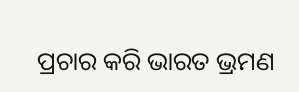ପ୍ରଚାର କରି ଭାରତ ଭ୍ରମଣ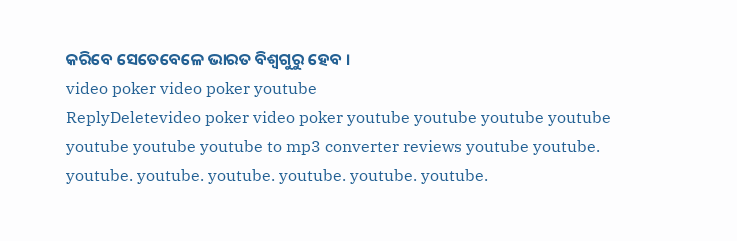କରିବେ ସେତେବେଳେ ଭାରତ ବିଶ୍ୱଗୁରୁ ହେବ ।
video poker video poker youtube
ReplyDeletevideo poker video poker youtube youtube youtube youtube youtube youtube youtube to mp3 converter reviews youtube youtube. youtube. youtube. youtube. youtube. youtube. youtube.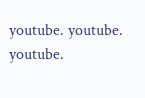youtube. youtube. youtube.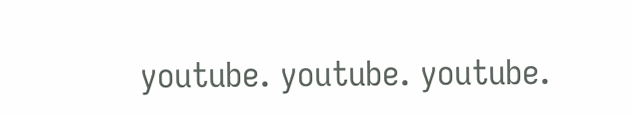youtube. youtube. youtube.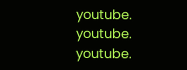youtube. youtube. youtube.